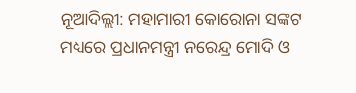ନୂଆଦିଲ୍ଲୀ: ମହାମାରୀ କୋରୋନା ସଙ୍କଟ ମଧ୍ୟରେ ପ୍ରଧାନମନ୍ତ୍ରୀ ନରେନ୍ଦ୍ର ମୋଦି ଓ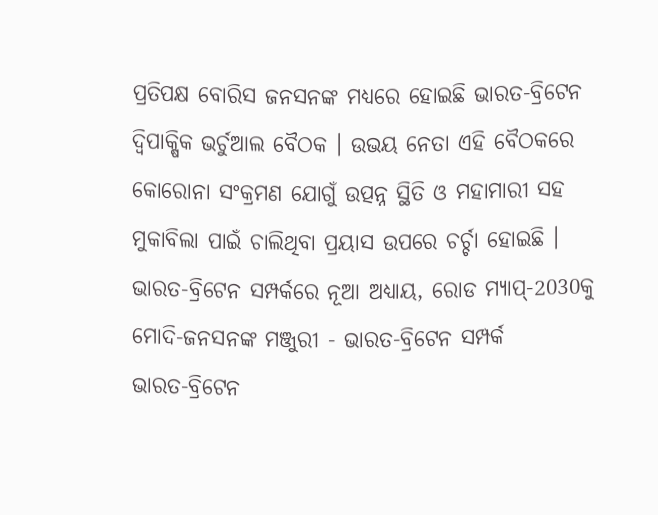ପ୍ରତିପକ୍ଷ ବୋରିସ ଜନସନଙ୍କ ମଧ୍ୟରେ ହୋଇଛି ଭାରତ-ବ୍ରିଟେନ ଦ୍ବିପାକ୍ଷିକ ଭର୍ଚୁଆଲ ବୈଠକ । ଉଭୟ ନେତା ଏହି ବୈଠକରେ କୋରୋନା ସଂକ୍ରମଣ ଯୋଗୁଁ ଉତ୍ପନ୍ନ ସ୍ଥିତି ଓ ମହାମାରୀ ସହ ମୁକାବିଲା ପାଇଁ ଚାଲିଥିବା ପ୍ରୟାସ ଉପରେ ଚର୍ଚ୍ଚା ହୋଇଛି ।
ଭାରତ-ବ୍ରିଟେନ ସମ୍ପର୍କରେ ନୂଆ ଅଧ୍ୟାୟ, ରୋଡ ମ୍ୟାପ୍-2030କୁ ମୋଦି-ଜନସନଙ୍କ ମଞ୍ଜୁରୀ - ଭାରତ-ବ୍ରିଟେନ ସମ୍ପର୍କ
ଭାରତ-ବ୍ରିଟେନ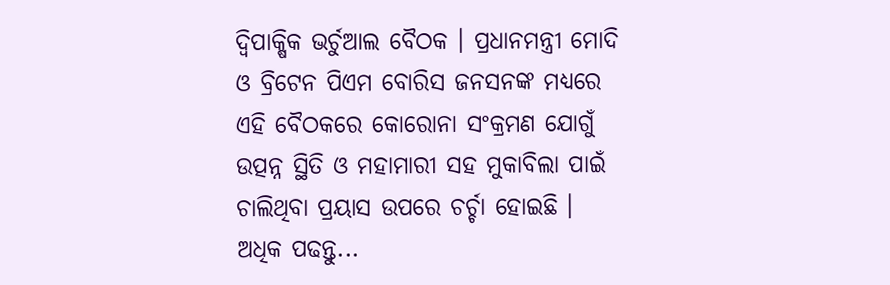ଦ୍ବିପାକ୍ଷିକ ଭର୍ଚୁଆଲ ବୈଠକ । ପ୍ରଧାନମନ୍ତ୍ରୀ ମୋଦି ଓ ବ୍ରିଟେନ ପିଏମ ବୋରିସ ଜନସନଙ୍କ ମଧ୍ୟରେ ଏହି ବୈଠକରେ କୋରୋନା ସଂକ୍ରମଣ ଯୋଗୁଁ ଉତ୍ପନ୍ନ ସ୍ଥିତି ଓ ମହାମାରୀ ସହ ମୁକାବିଲା ପାଇଁ ଚାଲିଥିବା ପ୍ରୟାସ ଉପରେ ଚର୍ଚ୍ଚା ହୋଇଛି । ଅଧିକ ପଢନ୍ତୁ...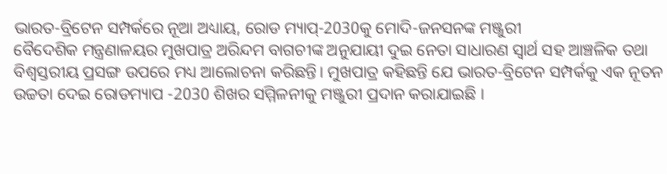ଭାରତ-ବ୍ରିଟେନ ସମ୍ପର୍କରେ ନୂଆ ଅଧ୍ୟାୟ, ରୋଡ ମ୍ୟାପ୍-2030କୁ ମୋଦି-ଜନସନଙ୍କ ମଞ୍ଜୁରୀ
ବୈଦେଶିକ ମନ୍ତ୍ରଣାଳୟର ମୁଖପାତ୍ର ଅରିନ୍ଦମ ବାଗଚୀଙ୍କ ଅନୁଯାୟୀ ଦୁଇ ନେତା ସାଧାରଣ ସ୍ୱାର୍ଥ ସହ ଆଞ୍ଚଳିକ ତଥା ବିଶ୍ୱସ୍ତରୀୟ ପ୍ରସଙ୍ଗ ଉପରେ ମଧ୍ୟ ଆଲୋଚନା କରିଛନ୍ତି। ମୁଖପାତ୍ର କହିଛନ୍ତି ଯେ ଭାରତ-ବ୍ରିଟେନ ସମ୍ପର୍କକୁ ଏକ ନୂତନ ଉଚ୍ଚତା ଦେଇ ରୋଡମ୍ୟାପ -2030 ଶିଖର ସମ୍ମିଳନୀକୁ ମଞ୍ଜୁରୀ ପ୍ରଦାନ କରାଯାଇଛି ।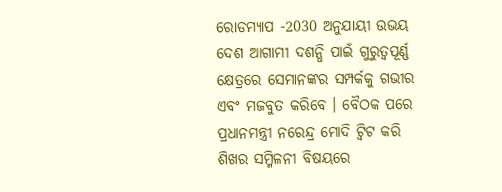ରୋଡମ୍ୟାପ -2030 ଅନୁଯାୟୀ ଉଭୟ ଦେଶ ଆଗାମୀ ଦଶନ୍ଧି ପାଇଁ ଗୁରୁତ୍ୱପୂର୍ଣ୍ଣ କ୍ଷେତ୍ରରେ ସେମାନଙ୍କର ସମ୍ପର୍କକୁ ଗଭୀର ଏବଂ ମଜବୁତ କରିବେ । ବୈଠକ ପରେ ପ୍ରଧାନମନ୍ତ୍ରୀ ନରେନ୍ଦ୍ର ମୋଦି ଟ୍ବିଟ କରି ଶିଖର ସମ୍ମିଳନୀ ବିଷୟରେ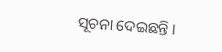ସୂଚନା ଦେଇଛନ୍ତି ।